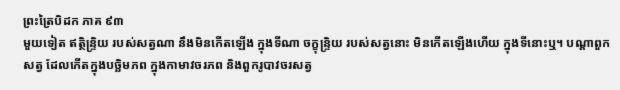ព្រះត្រៃបិដក ភាគ ៩៣
មួយទៀត ឥត្ថិន្ទ្រិយ របស់សត្វណា នឹងមិនកើតឡើង ក្នុងទីណា ចក្ខុន្ទ្រិយ របស់សត្វនោះ មិនកើតឡើងហើយ ក្នុងទីនោះឬ។ បណ្តាពួកសត្វ ដែលកើតក្នុងបច្ឆិមភព ក្នុងកាមាវចរភព និងពួករូបាវចរសត្វ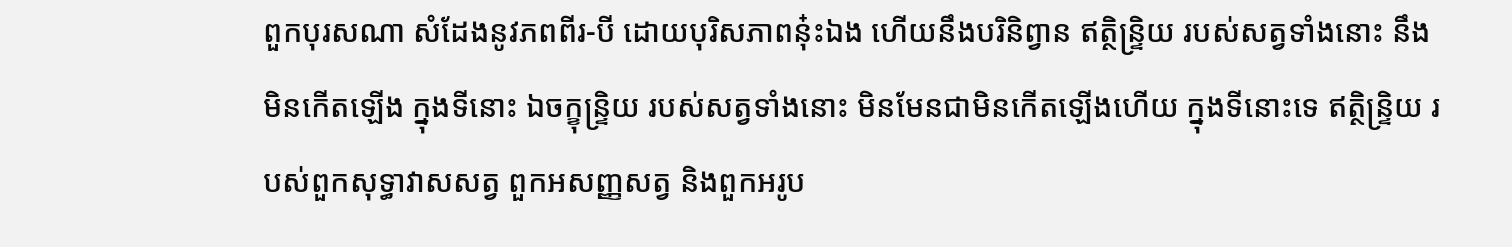ពួកបុរសណា សំដែងនូវភពពីរ-បី ដោយបុរិសភាពនុ៎ះឯង ហើយនឹងបរិនិព្វាន ឥត្ថិន្ទ្រិយ របស់សត្វទាំងនោះ នឹងមិនកើតឡើង ក្នុងទីនោះ ឯចក្ខុន្ទ្រិយ របស់សត្វទាំងនោះ មិនមែនជាមិនកើតឡើងហើយ ក្នុងទីនោះទេ ឥត្ថិន្ទ្រិយ របស់ពួកសុទ្ធាវាសសត្វ ពួកអសញ្ញសត្វ និងពួកអរូប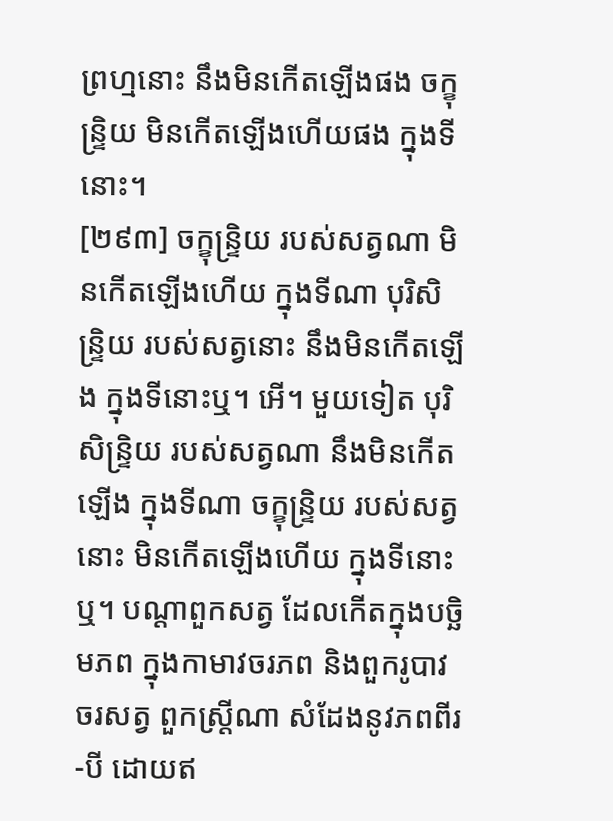ព្រហ្មនោះ នឹងមិនកើតឡើងផង ចក្ខុន្ទ្រិយ មិនកើតឡើងហើយផង ក្នុងទីនោះ។
[២៩៣] ចក្ខុន្ទ្រិយ របស់សត្វណា មិនកើតឡើងហើយ ក្នុងទីណា បុរិសិន្ទ្រិយ របស់សត្វនោះ នឹងមិនកើតឡើង ក្នុងទីនោះឬ។ អើ។ មួយទៀត បុរិសិន្ទ្រិយ របស់សត្វណា នឹងមិនកើតឡើង ក្នុងទីណា ចក្ខុន្ទ្រិយ របស់សត្វនោះ មិនកើតឡើងហើយ ក្នុងទីនោះឬ។ បណ្តាពួកសត្វ ដែលកើតក្នុងបច្ឆិមភព ក្នុងកាមាវចរភព និងពួករូបាវចរសត្វ ពួកស្ត្រីណា សំដែងនូវភពពីរ-បី ដោយឥ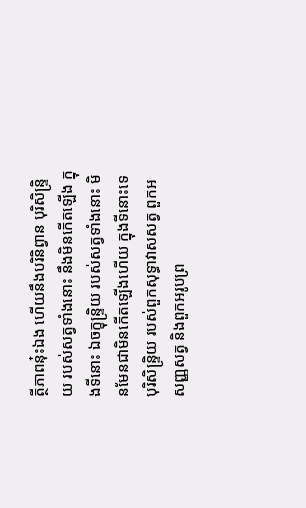ត្ថីភាពនុ៎ះឯង ហើយនឹងបរិនិព្វាន បុរិសិន្ទ្រិយ របស់សត្វទាំងនោះ នឹងមិនកើតឡើង ក្នុងទីនោះ ឯចក្ខុន្ទ្រិយ របស់សត្វទាំងនោះ មិនមែនជាមិនកើតឡើងហើយ ក្នុងទីនោះទេ បុរិសិន្ទ្រិយ របស់ពួកសុទ្ធាវាសសត្វ ពួកអសញ្ញសត្វ និងពួកអរូបព្រ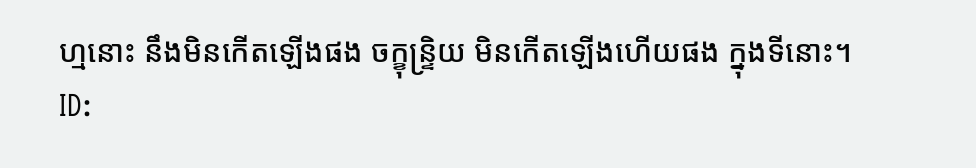ហ្មនោះ នឹងមិនកើតឡើងផង ចក្ខុន្ទ្រិយ មិនកើតឡើងហើយផង ក្នុងទីនោះ។
ID: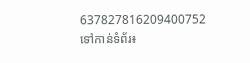637827816209400752
ទៅកាន់ទំព័រ៖